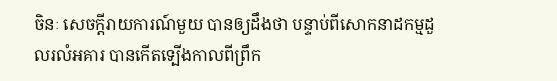ចិនៈ សេចក្ដីរាយការណ៍មួយ បានឲ្យដឹងថា បន្ទាប់ពីសោកនាដកម្មដួលរលំអគារ បានកើតទ្បើងកាលពីព្រឹក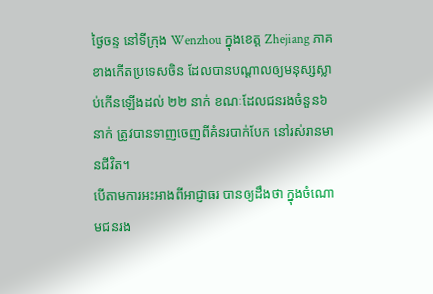ថ្ងៃចន្ទ នៅទីក្រុង Wenzhou ក្នុងខេត្ត Zhejiang ភាគខាងកើតប្រទេសចិន ដែលបានបណ្ដាលឲ្យមនុស្សស្លាប់កើនឡើងដល់ ២២ នាក់ ខណៈដែលជនរងចំនួន៦ នាក់ ត្រូវបានទាញចេញពីគំនរបាក់បែក នៅរស់រានមានជីវិត។
បើតាមការអះអាងពីអាជ្ញាធរ បានឲ្យដឹងថា ក្នុងចំណោមជនរង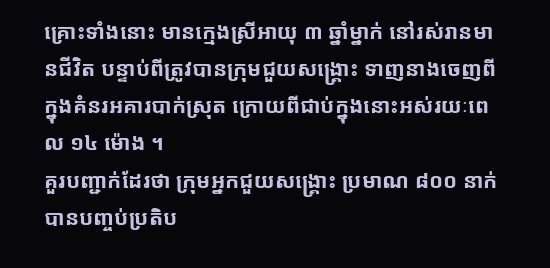គ្រោះទាំងនោះ មានក្មេងស្រីអាយុ ៣ ឆ្នាំម្នាក់ នៅរស់រានមានជីវិត បន្ទាប់ពីត្រូវបានក្រុមជួយសង្គ្រោះ ទាញនាងចេញពីក្នុងគំនរអគារបាក់ស្រុត ក្រោយពីជាប់ក្នុងនោះអស់រយៈពេល ១៤ ម៉ោង ។
គួរបញ្ជាក់ដែរថា ក្រុមអ្នកជួយសង្គ្រោះ ប្រមាណ ៨០០ នាក់ បានបញ្ចប់ប្រតិប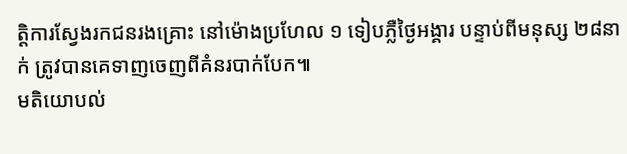ត្តិការស្វែងរកជនរងគ្រោះ នៅម៉ោងប្រហែល ១ ទៀបភ្លឺថ្ងៃអង្គារ បន្ទាប់ពីមនុស្ស ២៨នាក់ ត្រូវបានគេទាញចេញពីគំនរបាក់បែក៕
មតិយោបល់